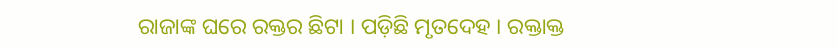ରାଜାଙ୍କ ଘରେ ରକ୍ତର ଛିଟା । ପଡ଼ିଛି ମୃତଦେହ । ରକ୍ତାକ୍ତ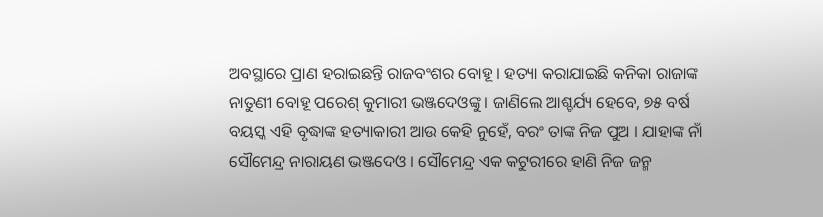ଅବସ୍ଥାରେ ପ୍ରାଣ ହରାଇଛନ୍ତି ରାଜବଂଶର ବୋହୂ । ହତ୍ୟା କରାଯାଇଛି କନିକା ରାଜାଙ୍କ ନାତୁଣୀ ବୋହୂ ପରେଶ୍ କୁମାରୀ ଭଞ୍ଜଦେଓଙ୍କୁ । ଜାଣିଲେ ଆଶ୍ଚର୍ଯ୍ୟ ହେବେ, ୭୫ ବର୍ଷ ବୟସ୍କ ଏହି ବୃଦ୍ଧାଙ୍କ ହତ୍ୟାକାରୀ ଆଉ କେହି ନୁହେଁ, ବରଂ ତାଙ୍କ ନିଜ ପୁଅ । ଯାହାଙ୍କ ନାଁ ସୌମେନ୍ଦ୍ର ନାରାୟଣ ଭଞ୍ଜଦେଓ । ସୌମେନ୍ଦ୍ର ଏକ କଟୁରୀରେ ହାଣି ନିଜ ଜନ୍ମ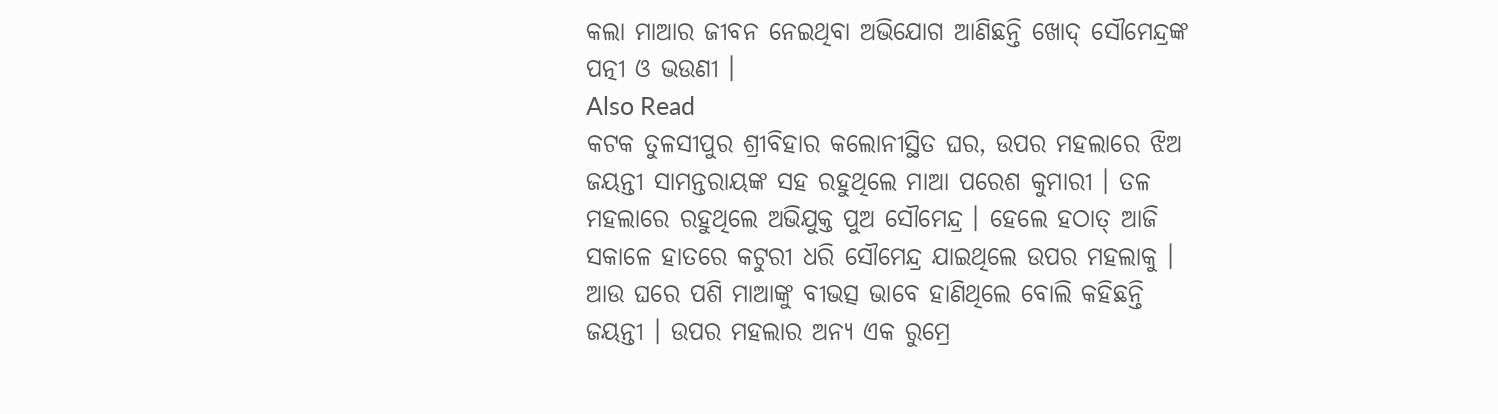କଲା ମାଆର ଜୀବନ ନେଇଥିବା ଅଭିଯୋଗ ଆଣିଛନ୍ତି ଖୋଦ୍ ସୌମେନ୍ଦ୍ରଙ୍କ ପତ୍ନୀ ଓ ଭଉଣୀ ।
Also Read
କଟକ ତୁଳସୀପୁର ଶ୍ରୀବିହାର କଲୋନୀସ୍ଥିତ ଘର, ଉପର ମହଲାରେ ଝିଅ ଜୟନ୍ତୀ ସାମନ୍ତରାୟଙ୍କ ସହ ରହୁଥିଲେ ମାଆ ପରେଶ କୁମାରୀ । ତଳ ମହଲାରେ ରହୁଥିଲେ ଅଭିଯୁକ୍ତ ପୁଅ ସୌମେନ୍ଦ୍ର । ହେଲେ ହଠାତ୍ ଆଜି ସକାଳେ ହାତରେ କଟୁରୀ ଧରି ସୌମେନ୍ଦ୍ର ଯାଇଥିଲେ ଉପର ମହଲାକୁ । ଆଉ ଘରେ ପଶି ମାଆଙ୍କୁ ବୀଭତ୍ସ ଭାବେ ହାଣିଥିଲେ ବୋଲି କହିଛନ୍ତି ଜୟନ୍ତୀ । ଉପର ମହଲାର ଅନ୍ୟ ଏକ ରୁମ୍ରେ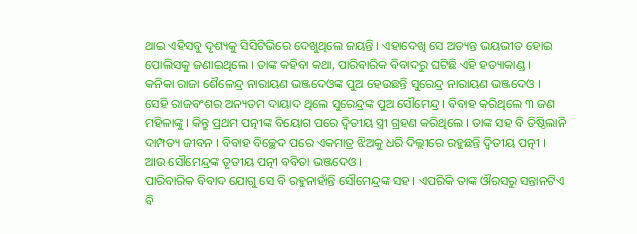ଥାଇ ଏହିସବୁ ଦୃଶ୍ୟକୁ ସିସିଟିଭିରେ ଦେଖୁଥିଲେ ଜୟନ୍ତି । ଏହାଦେଖି ସେ ଅତ୍ୟନ୍ତ ଭୟଭୀତ ହୋଇ ପୋଲିସକୁ ଜଣାଇଥିଲେ । ତାଙ୍କ କହିବା କଥା, ପାରିବାରିକ ବିବାଦରୁ ଘଟିଛି ଏହି ହତ୍ୟାକାଣ୍ଡ ।
କନିକା ରାଜା ଶୈଳେନ୍ଦ୍ର ନାରାୟଣ ଭଞ୍ଜଦେଓଙ୍କ ପୁଅ ହେଉଛନ୍ତି ସୁରେନ୍ଦ୍ର ନାରାୟଣ ଭଞ୍ଜଦେଓ । ସେହି ରାଜବଂଶର ଅନ୍ୟତମ ଦାୟାଦ ଥିଲେ ସୁରେନ୍ଦ୍ରଙ୍କ ପୁଅ ସୌମେନ୍ଦ୍ର । ବିବାହ କରିଥିଲେ ୩ ଜଣ ମହିଳାଙ୍କୁ । କିନ୍ତୁ ପ୍ରଥମ ପତ୍ନୀଙ୍କ ବିୟୋଗ ପରେ ଦ୍ୱିତୀୟ ସ୍ତ୍ରୀ ଗ୍ରହଣ କରିଥିଲେ । ତାଙ୍କ ସହ ବି ତିଷ୍ଠିଲାନି ଦାମ୍ପତ୍ୟ ଜୀବନ । ବିବାହ ବିଚ୍ଛେଦ ପରେ ଏକମାତ୍ର ଝିଅକୁ ଧରି ଦିଲ୍ଲୀରେ ରହୁଛନ୍ତି ଦ୍ୱିତୀୟ ପତ୍ନୀ । ଆଉ ସୌମେନ୍ଦ୍ରଙ୍କ ତୃତୀୟ ପତ୍ନୀ ବବିତା ଭଞ୍ଜଦେଓ ।
ପାରିବାରିକ ବିବାଦ ଯୋଗୁ ସେ ବି ରହୁନାହାଁନ୍ତି ସୌମେନ୍ଦ୍ରଙ୍କ ସହ । ଏପରିକି ତାଙ୍କ ଔରସରୁ ସନ୍ତାନଟିଏ ବି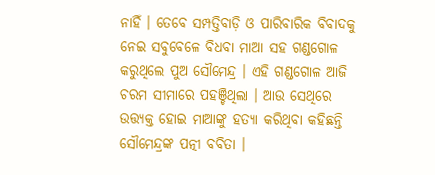ନାହିଁ । ତେବେ ସମ୍ପତ୍ତିବାଡ଼ି ଓ ପାରିବାରିକ ବିବାଦକୁ ନେଇ ସବୁବେଳେ ବିଧବା ମାଆ ସହ ଗଣ୍ଡଗୋଳ କରୁଥିଲେ ପୁଅ ସୌମେନ୍ଦ୍ର । ଏହି ଗଣ୍ଡଗୋଳ ଆଜି ଚରମ ସୀମାରେ ପହଞ୍ଚିଥିଲା । ଆଉ ସେଥିରେ ଉତ୍ତ୍ୟକ୍ତ ହୋଇ ମାଆଙ୍କୁ ହତ୍ୟା କରିଥିବା କହିଛନ୍ତି ସୌମେନ୍ଦ୍ରଙ୍କ ପତ୍ନୀ ବବିତା ।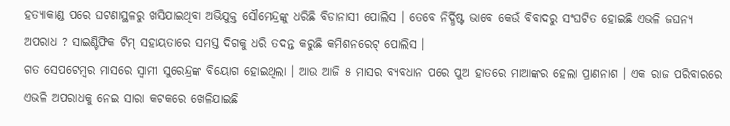ହତ୍ୟାକାଣ୍ଡ ପରେ ଘଟଣାସ୍ଥଳରୁ ଖସିଯାଇଥିବା ଅଭିଯୁକ୍ତ ସୌମେନ୍ଦ୍ରଙ୍କୁ ଧରିଛି ବିଡାନାସୀ ପୋଲିସ । ତେବେ ନିର୍ଦ୍ଧିଷ୍ଟ ଭାବେ କେଉଁ ବିବାଦରୁ ସଂଘଟିତ ହୋଇଛି ଏଭଳି ଜଘନ୍ୟ ଅପରାଧ ? ସାଇଣ୍ଟିଫିକ ଟିମ୍ ସହାୟତାରେ ସମସ୍ତ ଦିଗକୁ ଧରି ତଦନ୍ତ କରୁଛି କମିଶନରେଟ୍ ପୋଲିସ ।
ଗତ ସେପଟେମ୍ବର ମାସରେ ସ୍ୱାମୀ ସୁରେନ୍ଦ୍ରଙ୍କ ବିୟୋଗ ହୋଇଥିଲା । ଆଉ ଆଜି ୫ ମାସର ବ୍ୟବଧାନ ପରେ ପୁଅ ହାତରେ ମାଆଙ୍କର ହେଲା ପ୍ରାଣନାଶ । ଏକ ରାଜ ପରିବାରରେ ଏଭଳି ଅପରାଧକୁ ନେଇ ସାରା କଟକରେ ଖେଳିଯାଇଛି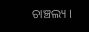ଚାଞ୍ଚଲ୍ୟ ।